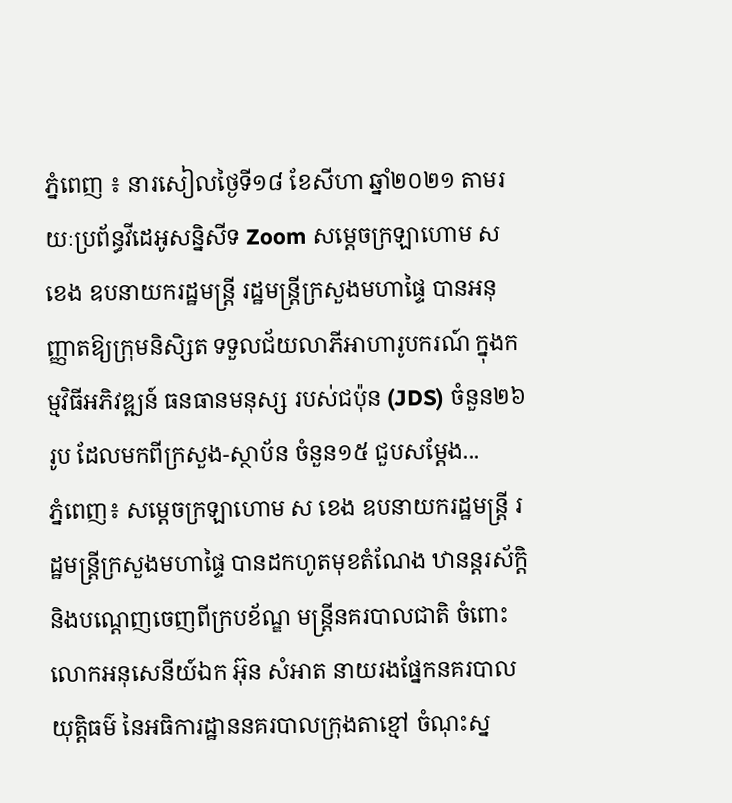ភ្នំពេញ ៖ នារសៀលថ្ងៃទី១៨ ខែសីហា ឆ្នាំ២០២១ តាមរយៈប្រព័ន្ធវីដេអូសន្និសីទ Zoom សម្ដេចក្រឡាហោម ស ខេង ឧបនាយករដ្ឋមន្ដ្រី រដ្ឋមន្ដ្រីក្រសួងមហាផ្ទៃ បានអនុញ្ញាតឱ្យក្រុមនិសិ្សត ទទួលជ័យលាភីអាហារូបករណ៍ ក្នុងកម្មវិធីអភិវឌ្ឍន៍ ធនធានមនុស្ស របស់ជប៉ុន (JDS) ចំនួន២៦រូប ដែលមកពីក្រសួង-ស្ថាប័ន ចំនួន១៥ ជួបសម្ដែង...
ភ្នំពេញ៖ សម្ដេចក្រឡាហោម ស ខេង ឧបនាយករដ្ឋមន្ដ្រី រដ្ឋមន្ដ្រីក្រសួងមហាផ្ទៃ បានដកហូតមុខតំណែង ឋានន្ដរស័ក្តិ និងបណ្ដេញចេញពីក្របខ័ណ្ឌ មន្ដ្រីនគរបាលជាតិ ចំពោះលោកអនុសេនីយ៍ឯក អ៊ុន សំអាត នាយរងផ្នែកនគរបាលយុត្តិធម៌ នៃអធិការដ្ឋាននគរបាលក្រុងតាខ្មៅ ចំណុះស្ន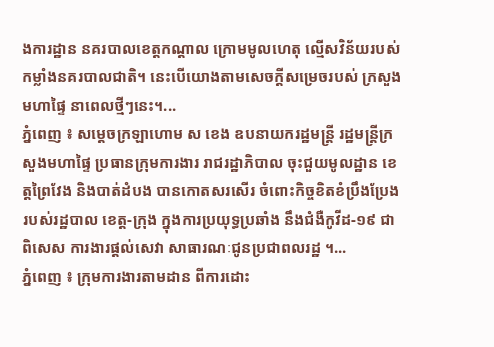ងការដ្ឋាន នគរបាលខេត្តកណ្ដាល ក្រោមមូលហេតុ ល្មើសវិន័យរបស់កម្លាំងនគរបាលជាតិ។ នេះបើយោងតាមសេចក្ដីសម្រេចរបស់ ក្រសួងមហាផ្ទៃ នាពេលថ្មីៗនេះ។...
ភ្នំពេញ ៖ សម្ដេចក្រឡាហោម ស ខេង ឧបនាយករដ្ឋមន្រ្តី រដ្ឋមន្រ្តីក្រសួងមហាផ្ទៃ ប្រធានក្រុមការងារ រាជរដ្ឋាភិបាល ចុះជួយមូលដ្ឋាន ខេត្តព្រៃវែង និងបាត់ដំបង បានកោតសរសើរ ចំពោះកិច្ចខិតខំប្រឹងប្រែង របស់រដ្ឋបាល ខេត្ត-ក្រុង ក្នុងការប្រយុទ្ធប្រឆាំង នឹងជំងឺកូវីដ-១៩ ជាពិសេស ការងារផ្ដល់សេវា សាធារណៈជូនប្រជាពលរដ្ឋ ។...
ភ្នំពេញ ៖ ក្រុមការងារតាមដាន ពីការដោះ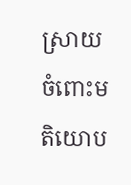ស្រាយ ចំពោះមតិយោប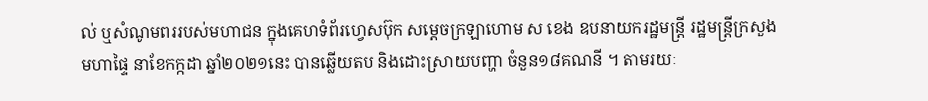ល់ ឬសំណូមពររបស់មហាជន ក្នុងគេហទំព័រហ្វេសប៊ុក សម្ដេចក្រឡាហោម ស ខេង ឧបនាយករដ្ឋមន្ដ្រី រដ្ឋមន្ដ្រីក្រសួងមហាផ្ទៃ នាខែកក្កដា ឆ្នាំ២០២១នេះ បានឆ្លើយតប និងដោះស្រាយបញ្ហា ចំនួន១៨គណនី ។ តាមរយៈ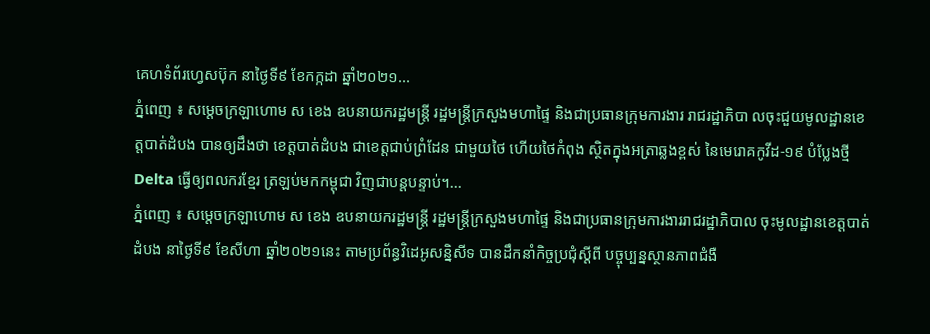គេហទំព័រហ្វេសប៊ុក នាថ្ងៃទី៩ ខែកក្កដា ឆ្នាំ២០២១...
ភ្នំពេញ ៖ សម្ដេចក្រឡាហោម ស ខេង ឧបនាយករដ្ឋមន្រ្តី រដ្ឋមន្រ្តីក្រសួងមហាផ្ទៃ និងជាប្រធានក្រុមការងារ រាជរដ្ឋាភិបា លចុះជួយមូលដ្ឋានខេត្តបាត់ដំបង បានឲ្យដឹងថា ខេត្តបាត់ដំបង ជាខេត្តជាប់ព្រំដែន ជាមួយថៃ ហើយថៃកំពុង ស្ថិតក្នុងអត្រាឆ្លងខ្ពស់ នៃមេរោគកូវីដ-១៩ បំប្លែងថ្មី Delta ធ្វើឲ្យពលករខ្មែរ ត្រឡប់មកកម្ពុជា វិញជាបន្តបន្ទាប់។...
ភ្នំពេញ ៖ សម្ដេចក្រឡាហោម ស ខេង ឧបនាយករដ្ឋមន្ដ្រី រដ្ឋមន្ដ្រីក្រសួងមហាផ្ទៃ និងជាប្រធានក្រុមការងាររាជរដ្ឋាភិបាល ចុះមូលដ្ឋានខេត្តបាត់ដំបង នាថ្ងៃទី៩ ខែសីហា ឆ្នាំ២០២១នេះ តាមប្រព័ន្ធវិដេអូសន្និសីទ បានដឹកនាំកិច្ចប្រជុំស្ដីពី បច្ចុប្បន្នស្ថានភាពជំងឺ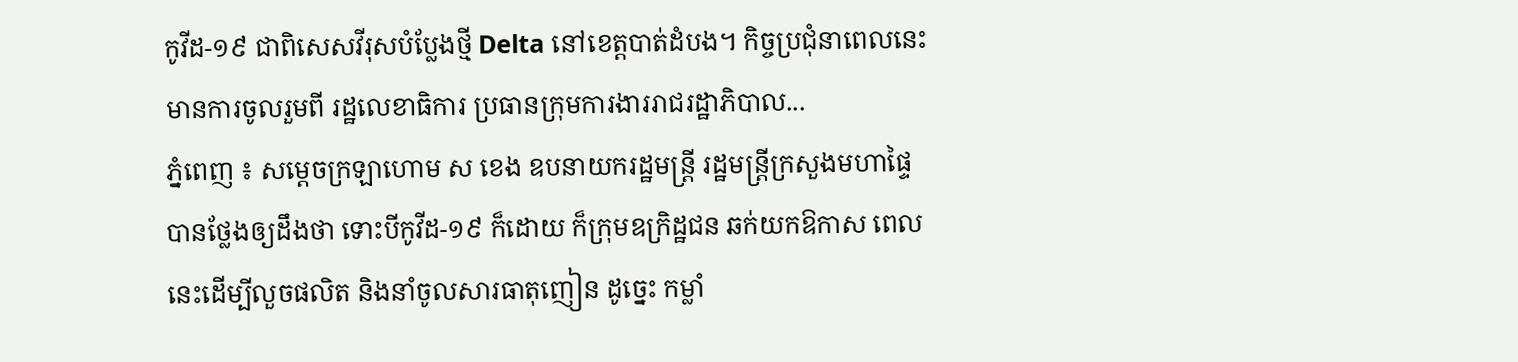កូវីដ-១៩ ជាពិសេសវីរុសបំប្លែងថ្មី Delta នៅខេត្តបាត់ដំបង។ កិច្ចប្រជុំនាពេលនេះ មានការចូលរួមពី រដ្ឋលេខាធិការ ប្រធានក្រុមការងាររាជរដ្ឋាភិបាល...
ភ្នំពេញ ៖ សម្ដេចក្រឡាហោម ស ខេង ឧបនាយករដ្ឋមន្ដ្រី រដ្ឋមន្ដ្រីក្រសួងមហាផ្ទៃ បានថ្លែងឲ្យដឹងថា ទោះបីកូវីដ-១៩ ក៏ដោយ ក៏ក្រុមឧក្រិដ្ឋជន ឆក់យកឱកាស ពេលនេះដើម្បីលួចផលិត និងនាំចូលសារធាតុញៀន ដូច្នេះ កម្លាំ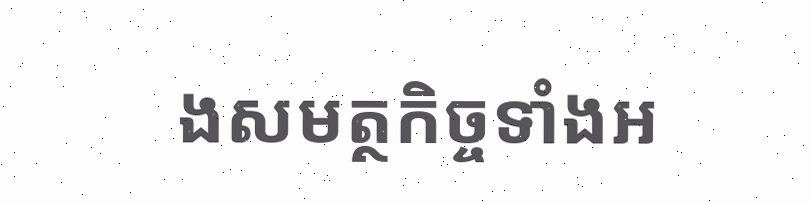ងសមត្ថកិច្ចទាំងអ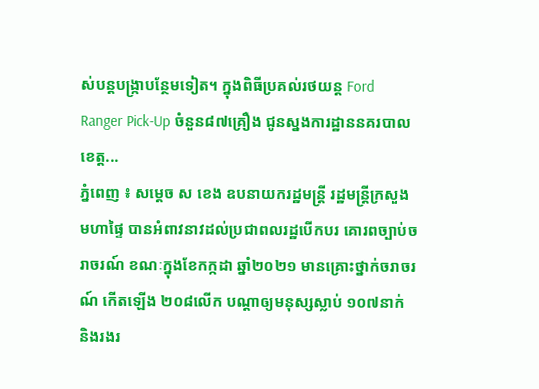ស់បន្ដបង្ក្រាបន្ថែមទៀត។ ក្នុងពិធីប្រគល់រថយន្ត Ford Ranger Pick-Up ចំនួន៨៧គ្រឿង ជូនស្នងការដ្ឋាននគរបាលខេត្ត...
ភ្នំពេញ ៖ សម្ដេច ស ខេង ឧបនាយករដ្ឋមន្ដ្រី រដ្ឋមន្ដ្រីក្រសួងមហាផ្ទៃ បានអំពាវនាវដល់ប្រជាពលរដ្ឋបើកបរ គោរពច្បាប់ចរាចរណ៍ ខណៈក្នុងខែកក្កដា ឆ្នាំ២០២១ មានគ្រោះថ្នាក់ចរាចរណ៍ កើតឡើង ២០៨លើក បណ្តាឲ្យមនុស្សស្លាប់ ១០៧នាក់ និងរងរ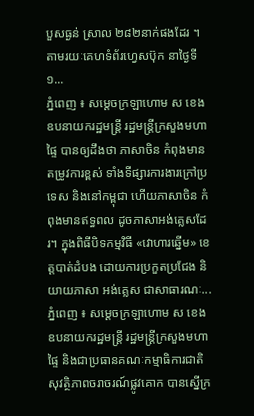បួសធ្ងន់ ស្រាល ២៨២នាក់ផងដែរ ។ តាមរយៈគេហទំព័រហ្វេសប៊ុក នាថ្ងៃទី១...
ភ្នំពេញ ៖ សម្តេចក្រឡាហោម ស ខេង ឧបនាយករដ្ឋមន្ត្រី រដ្ឋមន្ត្រីក្រសួងមហាផ្ទៃ បានឲ្យដឹងថា ភាសាចិន កំពុងមានតម្រូវការខ្ពស់ ទាំងទីផ្សារការងារក្រៅប្រទេស និងនៅកម្ពុជា ហើយភាសាចិន កំពុងមានឥទ្ធពល ដូចភាសាអង់គ្លេសដែរ។ ក្នុងពិធីបិទកម្មវិធី «វោហារឆ្នើម» ខេត្តបាត់ដំបង ដោយការប្រកួតប្រជែង និយាយភាសា អង់គ្លេស ជាសាធារណៈ...
ភ្នំពេញ ៖ សម្ដេចក្រឡាហោម ស ខេង ឧបនាយករដ្ឋមន្ដ្រី រដ្ឋមន្ដ្រីក្រសួងមហាផ្ទៃ និងជាប្រធានគណៈកម្មាធិការជាតិ សុវត្ថិភាពចរាចរណ៍ផ្លូវគោក បានស្នើក្រ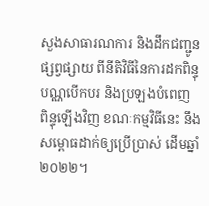សួងសាធារណការ និងដឹកជញ្ជូនផ្សព្វផ្សាយ ពីនីតិវិធីនៃការដកពិន្ទុបណ្ណបើកបរ និងប្រឡងបំពេញ ពិន្ទុឡើងវិញ ខណៈកម្មវិធីនេះ នឹងសម្ពោធដាក់ឲ្យប្រើប្រាស់ ដើមឆ្នាំ២០២២។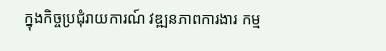ក្នុងកិច្ចប្រជុំរាយការណ៍ វឌ្ឍនភាពការងារ កម្ម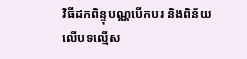វិធីដកពិន្ទុបណ្ណបើកបរ និងពិន័យលើបទល្មើស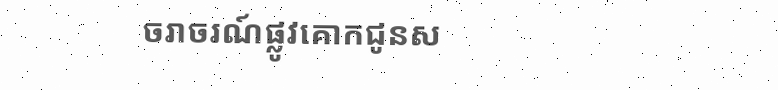ចរាចរណ៍ផ្លូវគោកជូនស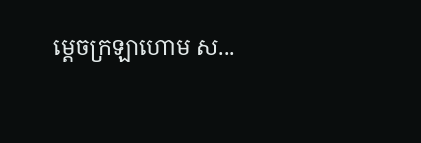ម្តេចក្រឡាហោម ស...